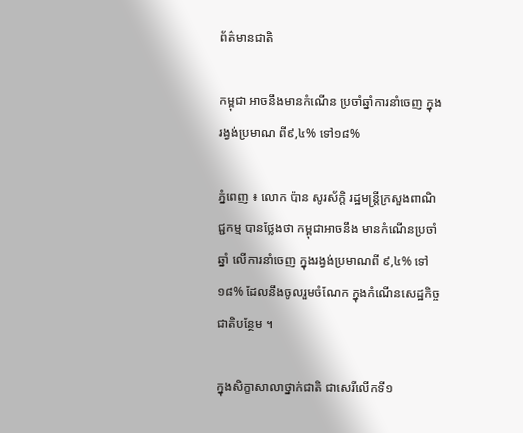ព័ត៌មានជាតិ

កម្ពុជា អាចនឹងមានកំណើន ប្រចាំឆ្នាំការនាំចេញ ក្នុងរង្វង់ប្រមាណ ពី៩,៤% ទៅ១៨%

ភ្នំពេញ ៖ លោក ប៉ាន សូរស័ក្តិ រដ្ឋមន្ត្រីក្រសួងពាណិជ្ជកម្ម បានថ្លែងថា កម្ពុជាអាចនឹង មានកំណើនប្រចាំឆ្នាំ លើការនាំចេញ ក្នុងរង្វង់ប្រមាណពី ៩,៤% ទៅ១៨% ដែលនឹងចូលរួមចំណែក ក្នុងកំណើនសេដ្ឋកិច្ចជាតិបន្ថែម ។

ក្នុងសិក្ខាសាលាថ្នាក់ជាតិ ជាសេរីលើកទី១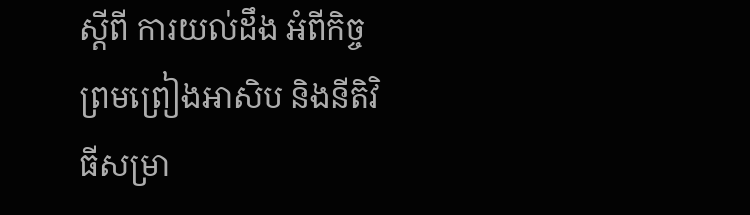ស្តីពី ការយល់ដឹង អំពីកិច្ច ព្រមព្រៀងអាសិប និងនីតិវិធីសម្រា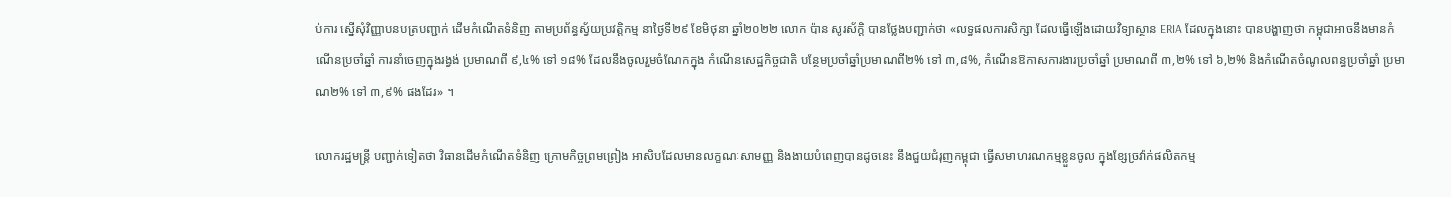ប់ការ ស្នើសុំវិញ្ញាបនបត្របញ្ជាក់ ដើមកំណើតទំនិញ តាមប្រព័ន្ធស្វ័យប្រវត្តិកម្ម នាថ្ងៃទី២៩ ខែមិថុនា ឆ្នាំ២០២២ លោក ប៉ាន សូរស័ក្តិ បានថ្លែងបញ្ជាក់ថា «លទ្ធផលការសិក្សា ដែលធ្វើឡើងដោយវិទ្យាស្ថាន ERIA ដែលក្នុងនោះ បានបង្ហាញថា កម្ពុជាអាចនឹងមានកំណើនប្រចាំឆ្នាំ ការនាំចេញក្នុងរង្វង់ ប្រមាណពី ៩,៤% ទៅ ១៨% ដែលនឹងចូលរួមចំណែកក្នុង កំណើនសេដ្ឋកិច្ចជាតិ បន្ថែមប្រចាំឆ្នាំប្រមាណពី២% ទៅ ៣,៨%, កំណើនឱកាសការងារប្រចាំឆ្នាំ ប្រមាណពី ៣,២% ទៅ ៦,២% និងកំណើតចំណូលពន្ធប្រចាំឆ្នាំ ប្រមាណ២% ទៅ ៣,៩% ផងដែរ» ។

លោករដ្ឋមន្រ្តី បញ្ជាក់ទៀតថា វិធានដើមកំណើតទំនិញ ក្រោមកិច្ចព្រមព្រៀង អាសិបដែលមានលក្ខណៈសាមញ្ញ និងងាយបំពេញបានដូចនេះ នឹងជួយជំរុញកម្ពុជា ធ្វើសមាហរណកម្មខ្លួនចូល ក្នុងខ្សែច្រវ៉ាក់ផលិតកម្ម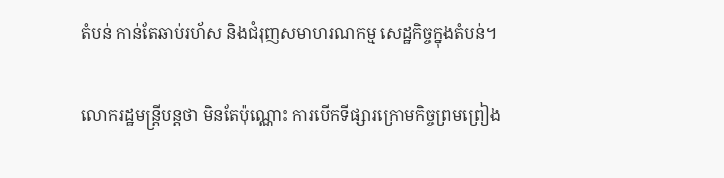តំបន់ កាន់តែឆាប់រហ័ស និងជំរុញសមាហរណកម្ម សេដ្ឋកិច្ចក្នុងតំបន់។

លោករដ្ឋមន្ដ្រីបន្ដថា មិនតែប៉ុណ្ណោះ ការបើកទីផ្សារក្រោមកិច្ចព្រមព្រៀង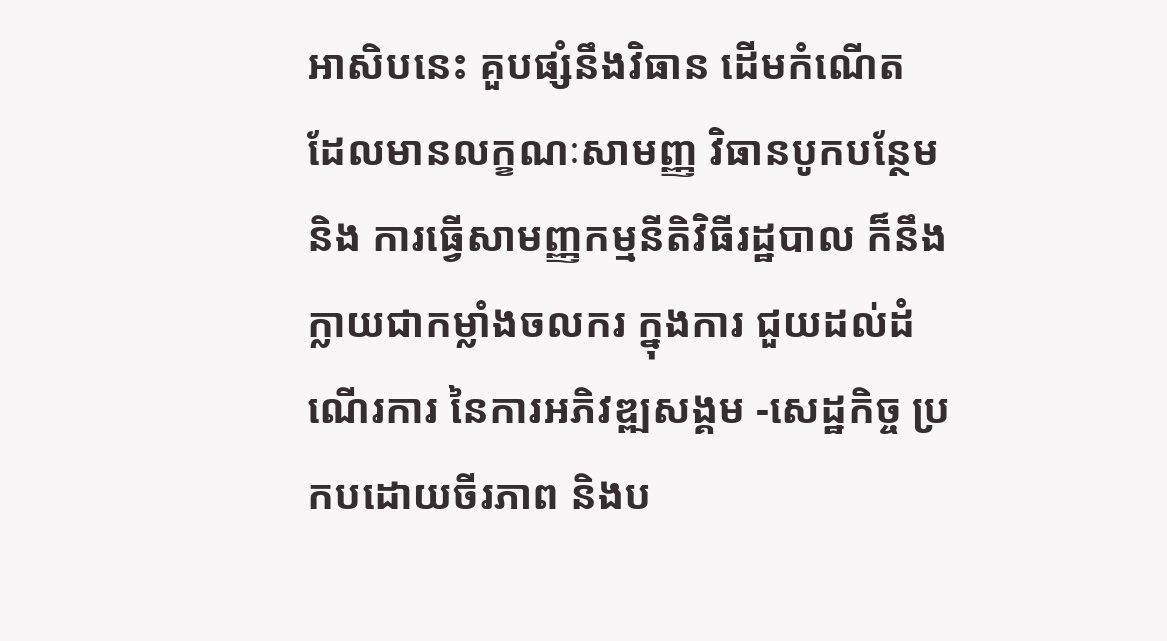អាសិបនេះ គួបផ្សំនឹងវិធាន ដើមកំណើត ដែលមានលក្ខណៈសាមញ្ញ វិធានបូកបន្ថែម និង ការធ្វើសាមញ្ញកម្មនីតិវិធីរដ្ឋបាល ក៏នឹងក្លាយជាកម្លាំងចលករ ក្នុងការ ជួយដល់ដំណើរការ នៃការអភិវឌ្ឍសង្គម -សេដ្ឋកិច្ច ប្រកបដោយចីរភាព និងប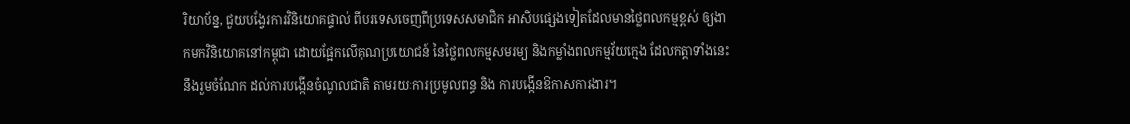រិយាប័ន្ន, ជួយបង្វែរការវិនិយោគផ្ទាល់ ពីបរទេសចេញពីប្រទេសសមាជិក អាសិបផ្សេងទៀតដែលមានថ្លៃពលកម្មខ្ពស់ ឲ្យងាកមកវិនិយោគនៅកម្ពុជា ដោយផ្អែកលើគុណប្រយោជន៍ នៃថ្លៃពលកម្មសមរម្យ និងកម្លាំងពលកម្មវ័យក្មេង ដែលកត្តាទាំងនេះនឹងរួមចំណែក ដល់ការបង្កើនចំណូលជាតិ តាមរយៈការប្រមូលពន្ធ និង ការបង្កើនឱកាសការងារ។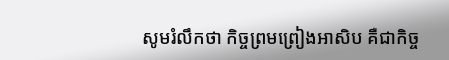សូមរំលឹកថា កិច្ចព្រមព្រៀងអាសិប គឺជាកិច្ច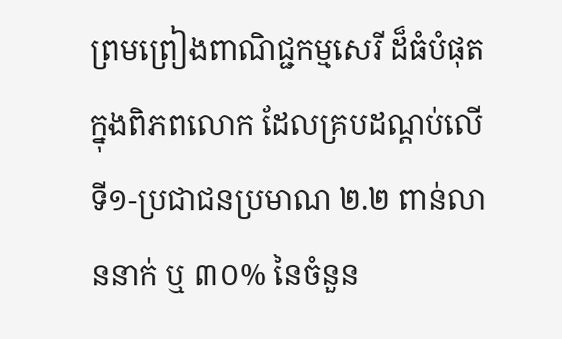ព្រមព្រៀងពាណិជ្ជកម្មសេរី ដ៏ធំបំផុតក្នុងពិភពលោក ដែលគ្របដណ្តប់លើ ទី១-ប្រជាជនប្រមាណ ២.២ ពាន់លាននាក់ ឬ ៣០% នៃចំនួន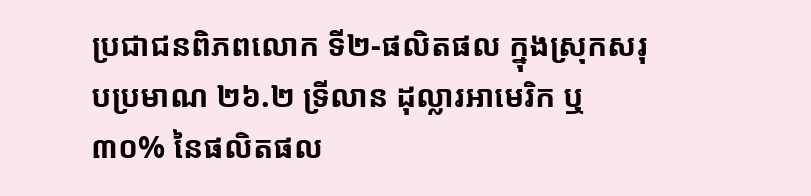ប្រជាជនពិភពលោក ទី២-ផលិតផល ក្នុងស្រុកសរុបប្រមាណ ២៦.២ ទ្រីលាន ដុល្លារអាមេរិក ឬ ៣០% នៃផលិតផល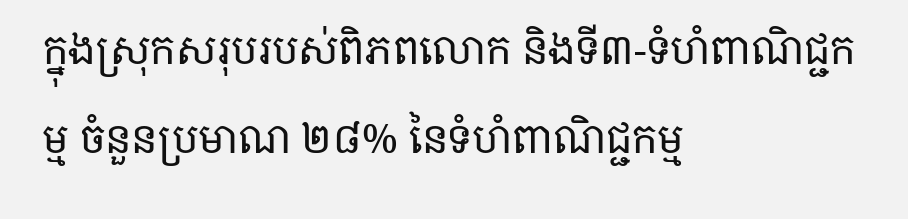ក្នុងស្រុកសរុបរបស់ពិភពលោក និងទី៣-ទំហំពាណិជ្ជកម្ម ចំនួនប្រមាណ ២៨% នៃទំហំពាណិជ្ជកម្ម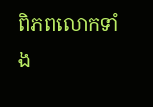ពិភពលោកទាំង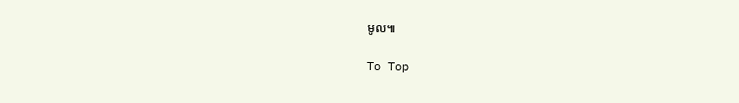មូល៕

To Top